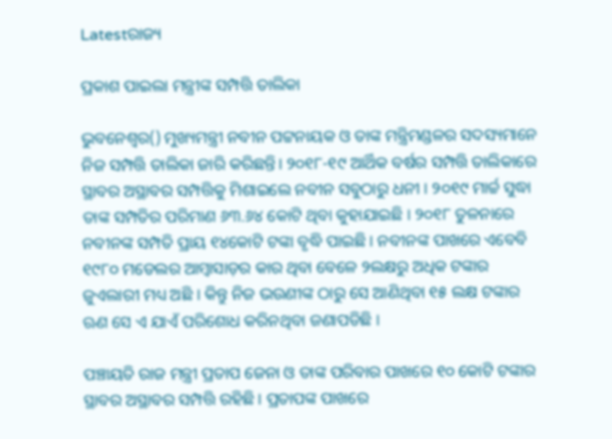Latestରାଜ୍ୟ

ପ୍ରକାଶ ପାଇଲା ମନ୍ତ୍ରୀଙ୍କ ସମ୍ପତ୍ତି ତାଲିକା

ଭୁବନେଶ୍ୱର() ମୁଖ୍ୟମନ୍ତ୍ରୀ ନବୀନ ପଟ୍ଟନାୟକ ଓ ତାଙ୍କ ମନ୍ତ୍ରିମଣ୍ଡଳର ସଦସ୍ୟମାନେ ନିଜ ସମ୍ପତ୍ତି ତାଲିକା ଜାରି କରିଛନ୍ତି। ୨୦୧୮-୧୯ ଆର୍ଥିକ ବର୍ଷର ସମ୍ପତ୍ତି ତାଲିକାରେ ସ୍ଥାବର ଅସ୍ଥାବର ସମ୍ପତ୍ତିକୁ ମିଶାଇଲେ ନବୀନ ସବୁଠାରୁ ଧନୀ । ୨୦୧୯ ମାର୍ଚ୍ଚ ସୁଦ୍ଧା ତାଙ୍କ ସମ୍ପତିର ପରିମାଣ ୬୩.୬୪ କୋଟି ଥିବା କୁହାଯାଇଛି । ୨୦୧୮ ତୁଳନାରେ ନବୀନଙ୍କ ସମ୍ପତି ପ୍ରାୟ ୧୪କୋଟି ଟଙ୍କା ବୃଦ୍ଧି ପାଇଛି । ନବୀନଙ୍କ ପାଖରେ ଏବେବି ୧୯୮୦ ମଡେଲର ଆମ୍ବାସାଡ଼ର କାର ଥିବା ବେଳେ ୨ଲକ୍ଷରୁ ଅଧିକ ଟଙ୍କାର ଜୁଏଲାରୀ ମଧ୍ୟ ଅଛି । କିନ୍ତୁ ନିଜ ଭଉଣୀଙ୍କ ଠାରୁ ସେ ଆଣିଥିବା ୧୫ ଲକ୍ଷ ଟଙ୍କାର ଋଣ ସେ ଏ ଯାଏଁ ପରିଶୋଧ କରିନଥିବା ଜଣାପଡିଛି ।

ପଞ୍ଚାୟତି ରାଜ ମନ୍ତ୍ରୀ ପ୍ରତାପ ଜେନା ଓ ତାଙ୍କ ପରିବାର ପାଖରେ ୧୦ କୋଟି ଟଙ୍କାର ସ୍ଥାବର ଅସ୍ଥାବର ସମ୍ପତ୍ତି ରହିଛି । ପ୍ରତାପଙ୍କ ପାଖରେ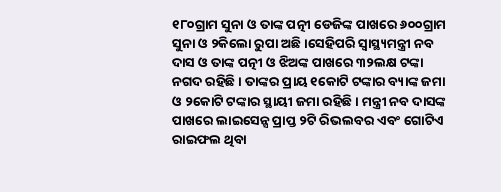୧୮୦ଗ୍ରାମ ସୁନା ଓ ତାଙ୍କ ପତ୍ନୀ ଡେଜିଙ୍କ ପାଖରେ ୬୦୦ଗ୍ରାମ ସୁନା ଓ ୨କିଲୋ ରୁପା ଅଛି ।ସେହିପରି ସ୍ୱାସ୍ଥ୍ୟମନ୍ତ୍ରୀ ନବ ଦାସ ଓ ତାଙ୍କ ପତ୍ନୀ ଓ ଝିଅଙ୍କ ପାଖରେ ୩୨ଲକ୍ଷ ଟଙ୍କା ନଗଦ ରହିଛି । ତାଙ୍କର ପ୍ରାୟ ୧କୋଟି ଟଙ୍କାର ବ୍ୟାଙ୍କ ଜମା ଓ ୨କୋଟି ଟଙ୍କାର ସ୍ଥାୟୀ ଜମା ରହିଛି । ମନ୍ତ୍ରୀ ନବ ଦାସଙ୍କ ପାଖରେ ଲାଇସେନ୍ସ ପ୍ରାପ୍ତ ୨ଟି ରିଭଲବର ଏବଂ ଗୋଟିଏ ରାଇଫଲ ଥିବା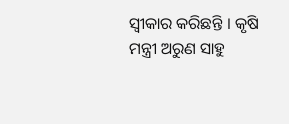ସ୍ୱୀକାର କରିଛନ୍ତି । କୃଷି ମନ୍ତ୍ରୀ ଅରୁଣ ସାହୁ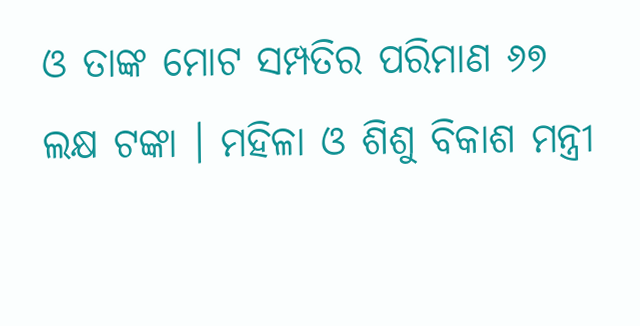ଓ ତାଙ୍କ ମୋଟ ସମ୍ପତିର ପରିମାଣ ୬୭ ଲକ୍ଷ ଟଙ୍କା । ମହିଳା ଓ ଶିଶୁ ବିକାଶ ମନ୍ତ୍ରୀ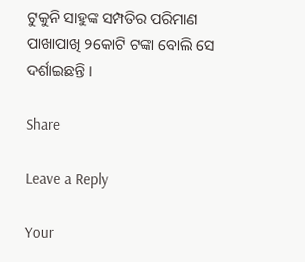ଟୁକୁନି ସାହୁଙ୍କ ସମ୍ପତିର ପରିମାଣ ପାଖାପାଖି ୨କୋଟି ଟଙ୍କା ବୋଲି ସେ ଦର୍ଶାଇଛନ୍ତି ।

Share

Leave a Reply

Your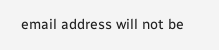email address will not be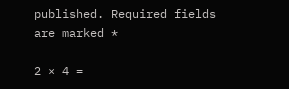published. Required fields are marked *

2 × 4 =